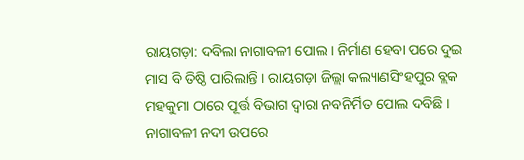ରାୟଗଡ଼ା: ଦବିଲା ନାଗାବଳୀ ପୋଲ । ନିର୍ମାଣ ହେବା ପରେ ଦୁଇ ମାସ ବି ତିଷ୍ଠି ପାରିଲାନ୍ତି । ରାୟଗଡ଼ା ଜିଲ୍ଲା କଲ୍ୟାଣସିଂହପୁର ବ୍ଲକ ମହକୁମା ଠାରେ ପୂର୍ତ୍ତ ବିଭାଗ ଦ୍ୱାରା ନବନିର୍ମିତ ପୋଲ ଦବିଛି । ନାଗାବଳୀ ନଦୀ ଉପରେ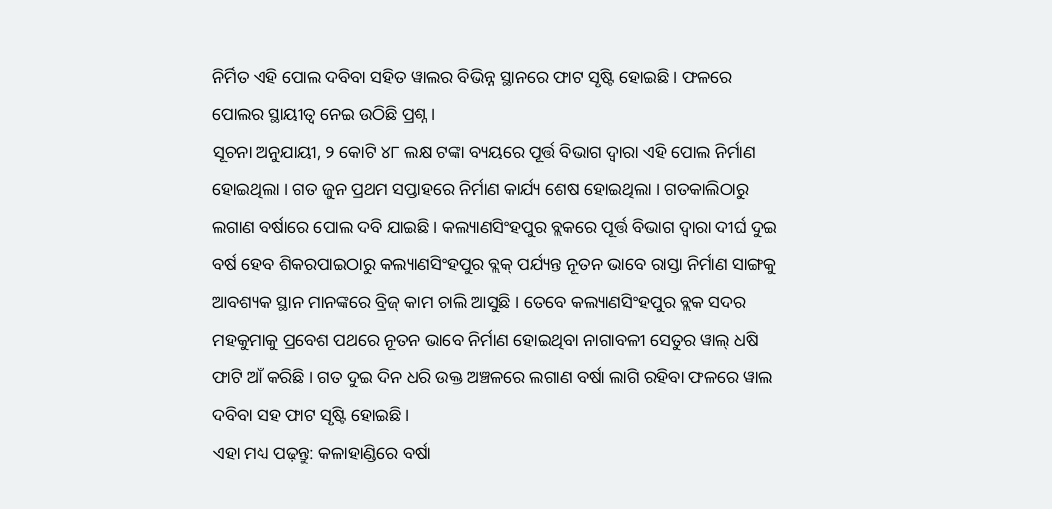ନିର୍ମିତ ଏହି ପୋଲ ଦବିବା ସହିତ ୱାଲର ବିଭିନ୍ନ ସ୍ଥାନରେ ଫାଟ ସୃଷ୍ଟି ହୋଇଛି । ଫଳରେ ପୋଲର ସ୍ଥାୟୀତ୍ବ ନେଇ ଉଠିଛି ପ୍ରଶ୍ନ ।
ସୂଚନା ଅନୁଯାୟୀ, ୨ କୋଟି ୪୮ ଲକ୍ଷ ଟଙ୍କା ବ୍ୟୟରେ ପୂର୍ତ୍ତ ବିଭାଗ ଦ୍ୱାରା ଏହି ପୋଲ ନିର୍ମାଣ ହୋଇଥିଲା । ଗତ ଜୁନ ପ୍ରଥମ ସପ୍ତାହରେ ନିର୍ମାଣ କାର୍ଯ୍ୟ ଶେଷ ହୋଇଥିଲା । ଗତକାଲିଠାରୁ ଲଗାଣ ବର୍ଷାରେ ପୋଲ ଦବି ଯାଇଛି । କଲ୍ୟାଣସିଂହପୁର ବ୍ଲକରେ ପୂର୍ତ୍ତ ବିଭାଗ ଦ୍ୱାରା ଦୀର୍ଘ ଦୁଇ ବର୍ଷ ହେବ ଶିକରପାଇଠାରୁ କଲ୍ୟାଣସିଂହପୁର ବ୍ଲକ୍ ପର୍ଯ୍ୟନ୍ତ ନୂତନ ଭାବେ ରାସ୍ତା ନିର୍ମାଣ ସାଙ୍ଗକୁ ଆବଶ୍ୟକ ସ୍ଥାନ ମାନଙ୍କରେ ବ୍ରିଜ୍ କାମ ଚାଲି ଆସୁଛି । ତେବେ କଲ୍ୟାଣସିଂହପୁର ବ୍ଲକ ସଦର ମହକୁମାକୁ ପ୍ରବେଶ ପଥରେ ନୂତନ ଭାବେ ନିର୍ମାଣ ହୋଇଥିବା ନାଗାବଳୀ ସେତୁର ୱାଲ୍ ଧଷି ଫାଟି ଆଁ କରିଛି । ଗତ ଦୁଇ ଦିନ ଧରି ଉକ୍ତ ଅଞ୍ଚଳରେ ଲଗାଣ ବର୍ଷା ଲାଗି ରହିବା ଫଳରେ ୱାଲ ଦବିବା ସହ ଫାଟ ସୃଷ୍ଟି ହୋଇଛି ।
ଏହା ମଧ୍ୟ ପଢ଼ନ୍ତୁ: କଳାହାଣ୍ଡିରେ ବର୍ଷା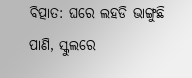ବିତ୍ପାତ: ଘରେ ଲହଡି ଭାଙ୍ଗୁଛି ପାଣି, ସ୍କୁଲରେ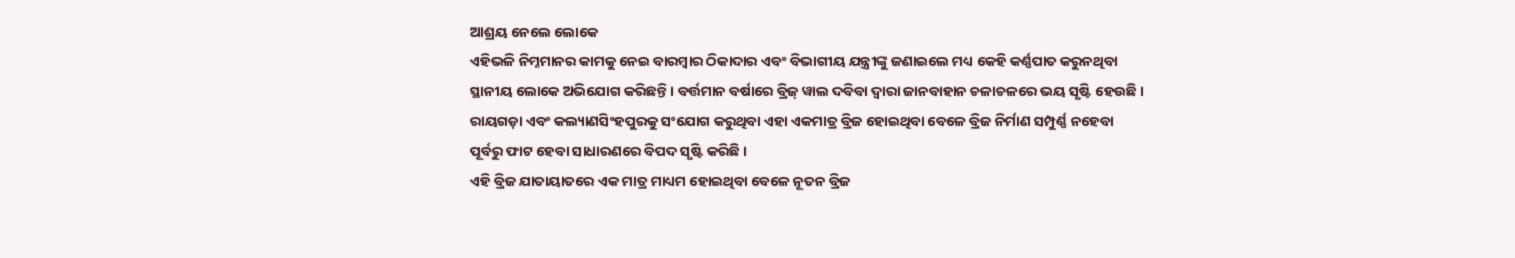ଆଶ୍ରୟ ନେଲେ ଲୋକେ
ଏହିଭଳି ନିମ୍ନମାନର କାମକୁ ନେଇ ବାରମ୍ବାର ଠିକାଦାର ଏବଂ ବିଭାଗୀୟ ଯନ୍ତ୍ରୀଙ୍କୁ ଜଣାଇଲେ ମଧ୍ୟ କେହି କର୍ଣ୍ଣପାତ କରୁନଥିବା ସ୍ଥାନୀୟ ଲୋକେ ଅଭିଯୋଗ କରିଛନ୍ତି । ବର୍ତ୍ତମାନ ବର୍ଷାରେ ବ୍ରିଜ୍ ୱାଲ ଦବିବା ଦ୍ୱାରା ଜାନବାହାନ ଚଳାଚଳରେ ଭୟ ସୃଷ୍ଟି ହେଉଛି । ରାୟଗଡ଼ା ଏବଂ କଲ୍ୟାଣସିଂହପୁରକୁ ସଂଯୋଗ କରୁଥିବା ଏହା ଏକମାତ୍ର ବ୍ରିଜ ହୋଇଥିବା ବେଳେ ବ୍ରିଜ ନିର୍ମାଣ ସମ୍ପୁର୍ଣ୍ଣ ନହେବା ପୂର୍ବରୁ ଫାଟ ହେବା ସାଧାରଣରେ ବିପଦ ସୃଷ୍ଟି କରିଛି ।
ଏହି ବ୍ରିଜ ଯାତାୟାତରେ ଏକ ମାତ୍ର ମାଧ୍ୟମ ହୋଇଥିବା ବେଳେ ନୂତନ ବ୍ରିଜ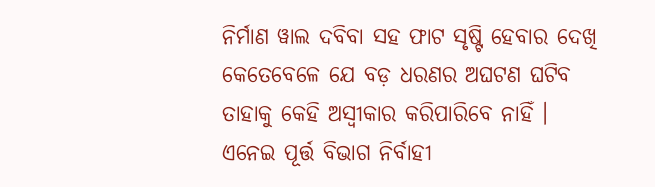ନିର୍ମାଣ ୱାଲ ଦବିବା ସହ ଫାଟ ସୃଷ୍ଟି ହେବାର ଦେଖି କେତେବେଳେ ଯେ ବଡ଼ ଧରଣର ଅଘଟଣ ଘଟିବ ତାହାକୁ କେହି ଅସ୍ୱୀକାର କରିପାରିବେ ନାହିଁ । ଏନେଇ ପୂର୍ତ୍ତ ବିଭାଗ ନିର୍ବାହୀ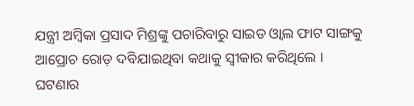ଯନ୍ତ୍ରୀ ଅମ୍ବିକା ପ୍ରସାଦ ମିଶ୍ରଙ୍କୁ ପଚାରିବାରୁ ସାଇଡ ଓ୍ଵାଲ ଫାଟ ସାଙ୍ଗକୁ ଆପ୍ରୋଚ ରୋଡ଼ ଦବିଯାଇଥିବା କଥାକୁ ସ୍ୱୀକାର କରିଥିଲେ । ଘଟଣାର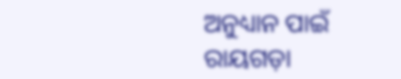ଅନୁଧ୍ୟାନ ପାଇଁ ରାୟଗଡ଼ା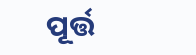ପୂର୍ତ୍ତ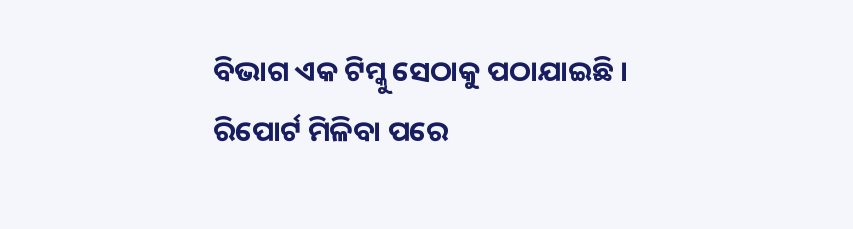ବିଭାଗ ଏକ ଟିମ୍କୁ ସେଠାକୁ ପଠାଯାଇଛି । ରିପୋର୍ଟ ମିଳିବା ପରେ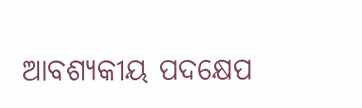ଆବଶ୍ୟକୀୟ ପଦକ୍ଷେପ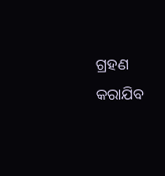ଗ୍ରହଣ କରାଯିବ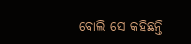ବୋଲି ସେ କହିଛନ୍ତି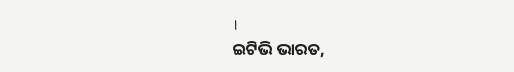।
ଇଟିଭି ଭାରତ,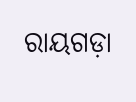ରାୟଗଡ଼ା